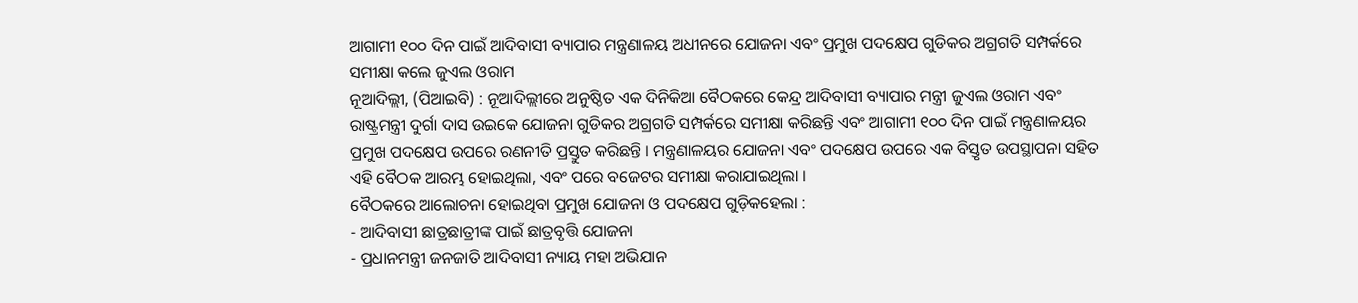ଆଗାମୀ ୧୦୦ ଦିନ ପାଇଁ ଆଦିବାସୀ ବ୍ୟାପାର ମନ୍ତ୍ରଣାଳୟ ଅଧୀନରେ ଯୋଜନା ଏବଂ ପ୍ରମୁଖ ପଦକ୍ଷେପ ଗୁଡିକର ଅଗ୍ରଗତି ସମ୍ପର୍କରେ ସମୀକ୍ଷା କଲେ ଜୁଏଲ ଓରାମ
ନୂଆଦିଲ୍ଲୀ, (ପିଆଇବି) : ନୂଆଦିଲ୍ଲୀରେ ଅନୁଷ୍ଠିତ ଏକ ଦିନିକିଆ ବୈଠକରେ କେନ୍ଦ୍ର ଆଦିବାସୀ ବ୍ୟାପାର ମନ୍ତ୍ରୀ ଜୁଏଲ ଓରାମ ଏବଂ ରାଷ୍ଟ୍ରମନ୍ତ୍ରୀ ଦୁର୍ଗା ଦାସ ଉଇକେ ଯୋଜନା ଗୁଡିକର ଅଗ୍ରଗତି ସମ୍ପର୍କରେ ସମୀକ୍ଷା କରିଛନ୍ତି ଏବଂ ଆଗାମୀ ୧୦୦ ଦିନ ପାଇଁ ମନ୍ତ୍ରଣାଳୟର ପ୍ରମୁଖ ପଦକ୍ଷେପ ଉପରେ ରଣନୀତି ପ୍ରସ୍ତୁତ କରିଛନ୍ତି । ମନ୍ତ୍ରଣାଳୟର ଯୋଜନା ଏବଂ ପଦକ୍ଷେପ ଉପରେ ଏକ ବିସ୍ତୃତ ଉପସ୍ଥାପନା ସହିତ ଏହି ବୈଠକ ଆରମ୍ଭ ହୋଇଥିଲା, ଏବଂ ପରେ ବଜେଟର ସମୀକ୍ଷା କରାଯାଇଥିଲା ।
ବୈଠକରେ ଆଲୋଚନା ହୋଇଥିବା ପ୍ରମୁଖ ଯୋଜନା ଓ ପଦକ୍ଷେପ ଗୁଡ଼ିକହେଲା :
- ଆଦିବାସୀ ଛାତ୍ରଛାତ୍ରୀଙ୍କ ପାଇଁ ଛାତ୍ରବୃତ୍ତି ଯୋଜନା
- ପ୍ରଧାନମନ୍ତ୍ରୀ ଜନଜାତି ଆଦିବାସୀ ନ୍ୟାୟ ମହା ଅଭିଯାନ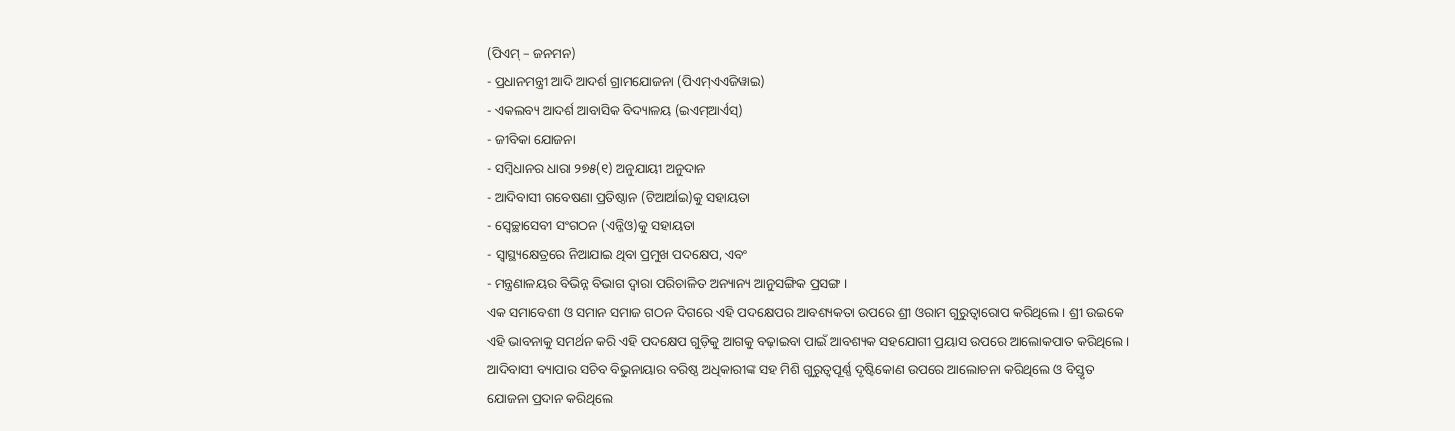(ପିଏମ୍ – ଜନମନ)
- ପ୍ରଧାନମନ୍ତ୍ରୀ ଆଦି ଆଦର୍ଶ ଗ୍ରାମଯୋଜନା (ପିଏମ୍ଏଏଜିୱାଇ)
- ଏକଲବ୍ୟ ଆଦର୍ଶ ଆବାସିକ ବିଦ୍ୟାଳୟ (ଇଏମ୍ଆର୍ଏସ୍)
- ଜୀବିକା ଯୋଜନା
- ସମ୍ବିଧାନର ଧାରା ୨୭୫(୧) ଅନୁଯାୟୀ ଅନୁଦାନ
- ଆଦିବାସୀ ଗବେଷଣା ପ୍ରତିଷ୍ଠାନ (ଟିଆର୍ଆଇ)କୁ ସହାୟତା
- ସ୍ୱେଚ୍ଛାସେବୀ ସଂଗଠନ (ଏନ୍ଜିଓ)କୁ ସହାୟତା
- ସ୍ୱାସ୍ଥ୍ୟକ୍ଷେତ୍ରରେ ନିଆଯାଇ ଥିବା ପ୍ରମୁଖ ପଦକ୍ଷେପ, ଏବଂ
- ମନ୍ତ୍ରଣାଳୟର ବିଭିନ୍ନ ବିଭାଗ ଦ୍ୱାରା ପରିଚାଳିତ ଅନ୍ୟାନ୍ୟ ଆନୁସଙ୍ଗିକ ପ୍ରସଙ୍ଗ ।
ଏକ ସମାବେଶୀ ଓ ସମାନ ସମାଜ ଗଠନ ଦିଗରେ ଏହି ପଦକ୍ଷେପର ଆବଶ୍ୟକତା ଉପରେ ଶ୍ରୀ ଓରାମ ଗୁରୁତ୍ୱାରୋପ କରିଥିଲେ । ଶ୍ରୀ ଉଇକେ ଏହି ଭାବନାକୁ ସମର୍ଥନ କରି ଏହି ପଦକ୍ଷେପ ଗୁଡ଼ିକୁ ଆଗକୁ ବଢ଼ାଇବା ପାଇଁ ଆବଶ୍ୟକ ସହଯୋଗୀ ପ୍ରୟାସ ଉପରେ ଆଲୋକପାତ କରିଥିଲେ । ଆଦିବାସୀ ବ୍ୟାପାର ସଚିବ ବିଭୁନାୟାର ବରିଷ୍ଠ ଅଧିକାରୀଙ୍କ ସହ ମିଶି ଗୁରୁତ୍ୱପୂର୍ଣ୍ଣ ଦୃଷ୍ଟିକୋଣ ଉପରେ ଆଲୋଚନା କରିଥିଲେ ଓ ବିସ୍ତୃତ ଯୋଜନା ପ୍ରଦାନ କରିଥିଲେ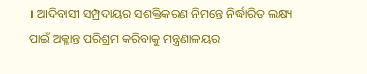। ଆଦିବାସୀ ସମ୍ପ୍ରଦାୟର ସଶକ୍ତିକରଣ ନିମନ୍ତେ ନିର୍ଦ୍ଧାରିତ ଲକ୍ଷ୍ୟ ପାଇଁ ଅକ୍ଳାନ୍ତ ପରିଶ୍ରମ କରିବାକୁ ମନ୍ତ୍ରଣାଳୟର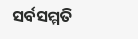ସର୍ବସମ୍ମତି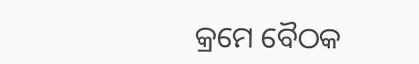କ୍ରମେ ବୈଠକ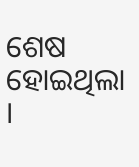ଶେଷ ହୋଇଥିଲା ।